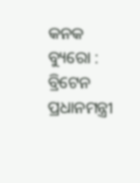କନକ ବ୍ୟୁରୋ : ବ୍ରିଟେନ ପ୍ରଧାନମନ୍ତ୍ରୀ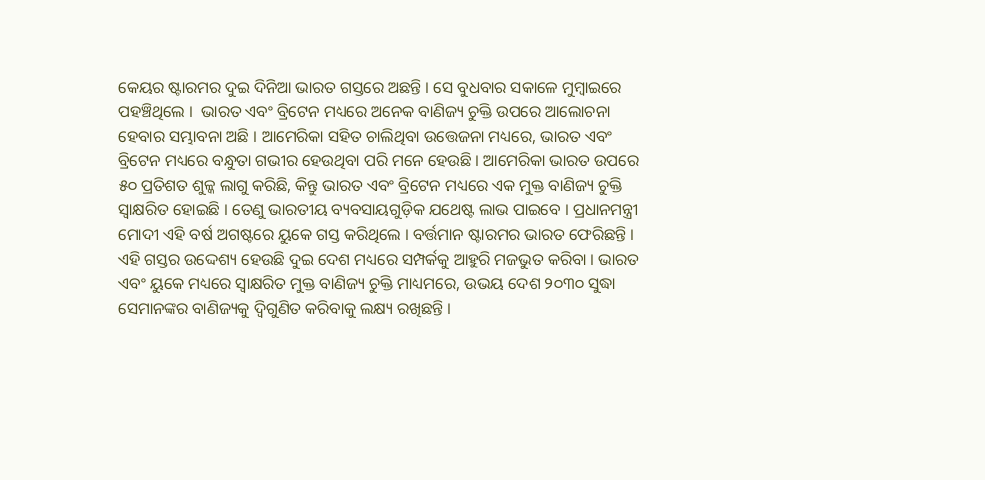କେୟର ଷ୍ଟାରମର ଦୁଇ ଦିନିଆ ଭାରତ ଗସ୍ତରେ ଅଛନ୍ତି । ସେ ବୁଧବାର ସକାଳେ ମୁମ୍ବାଇରେ ପହଞ୍ଚିଥିଲେ ।  ଭାରତ ଏବଂ ବ୍ରିଟେନ ମଧ୍ୟରେ ଅନେକ ବାଣିଜ୍ୟ ଚୁକ୍ତି ଉପରେ ଆଲୋଚନା ହେବାର ସମ୍ଭାବନା ଅଛି । ଆମେରିକା ସହିତ ଚାଲିଥିବା ଉତ୍ତେଜନା ମଧ୍ୟରେ, ଭାରତ ଏବଂ ବ୍ରିଟେନ ମଧ୍ୟରେ ବନ୍ଧୁତା ଗଭୀର ହେଉଥିବା ପରି ମନେ ହେଉଛି । ଆମେରିକା ଭାରତ ଉପରେ ୫୦ ପ୍ରତିଶତ ଶୁଳ୍କ ଲାଗୁ କରିଛି, କିନ୍ତୁ ଭାରତ ଏବଂ ବ୍ରିଟେନ ମଧ୍ୟରେ ଏକ ମୁକ୍ତ ବାଣିଜ୍ୟ ଚୁକ୍ତି ସ୍ବାକ୍ଷରିତ ହୋଇଛି । ତେଣୁ ଭାରତୀୟ ବ୍ୟବସାୟଗୁଡ଼ିକ ଯଥେଷ୍ଟ ଲାଭ ପାଇବେ । ପ୍ରଧାନମନ୍ତ୍ରୀ ମୋଦୀ ଏହି ବର୍ଷ ଅଗଷ୍ଟରେ ୟୁକେ ଗସ୍ତ କରିଥିଲେ । ବର୍ତ୍ତମାନ ଷ୍ଟାରମର ଭାରତ ଫେରିଛନ୍ତି । ଏହି ଗସ୍ତର ଉଦ୍ଦେଶ୍ୟ ହେଉଛି ଦୁଇ ଦେଶ ମଧ୍ୟରେ ସମ୍ପର୍କକୁ ଆହୁରି ମଜଭୁତ କରିବା । ଭାରତ ଏବଂ ୟୁକେ ମଧ୍ୟରେ ସ୍ବାକ୍ଷରିତ ମୁକ୍ତ ବାଣିଜ୍ୟ ଚୁକ୍ତି ମାଧ୍ୟମରେ, ଉଭୟ ଦେଶ ୨୦୩୦ ସୁଦ୍ଧା ସେମାନଙ୍କର ବାଣିଜ୍ୟକୁ ଦ୍ୱିଗୁଣିତ କରିବାକୁ ଲକ୍ଷ୍ୟ ରଖିଛନ୍ତି ।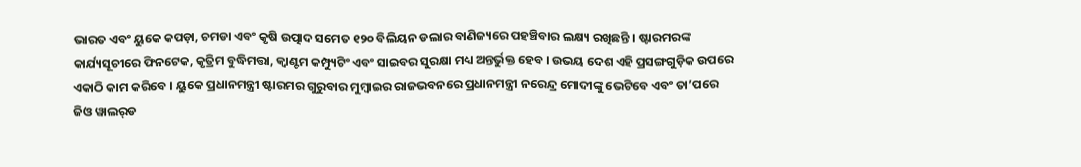ଭାରତ ଏବଂ ୟୁକେ କପଡ଼ା, ଚମଡା ଏବଂ କୃଷି ଉତ୍ପାଦ ସମେତ ୧୨୦ ବିଲିୟନ ଡଲାର ବାଣିଜ୍ୟରେ ପହଞ୍ଚିବାର ଲକ୍ଷ୍ୟ ରଖିଛନ୍ତି । ଷ୍ଟାରମରଙ୍କ କାର୍ଯ୍ୟସୂଚୀରେ ଫିନଟେକ, କୃତ୍ରିମ ବୁଦ୍ଧିମତ୍ତା, କ୍ୱାଣ୍ଟମ କମ୍ପ୍ୟୁଟିଂ ଏବଂ ସାଇବର ସୁରକ୍ଷା ମଧ୍ୟ ଅନ୍ତର୍ଭୁକ୍ତ ହେବ । ଉଭୟ ଦେଶ ଏହି ପ୍ରସଙ୍ଗଗୁଡ଼ିକ ଉପରେ ଏକାଠି କାମ କରିବେ । ୟୁକେ ପ୍ରଧାନମନ୍ତ୍ରୀ ଷ୍ଟାରମର ଗୁରୁବାର ମୁମ୍ବାଇର ରାଜଭବନରେ ପ୍ରଧାନମନ୍ତ୍ରୀ ନରେନ୍ଦ୍ର ମୋଦୀଙ୍କୁ ଭେଟିବେ ଏବଂ ତା’ପରେ ଜିଓ ୱାଲର୍‌ଡ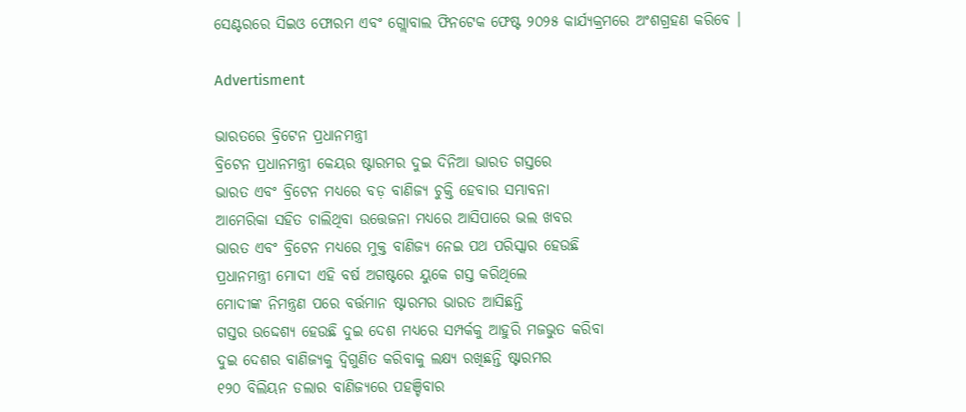ସେଣ୍ଟରରେ ସିଇଓ ଫୋରମ ଏବଂ ଗ୍ଲୋବାଲ ଫିନଟେକ ଫେଷ୍ଟ ୨୦୨୫ କାର୍ଯ୍ୟକ୍ରମରେ ଅଂଶଗ୍ରହଣ କରିବେ ।

Advertisment

ଭାରତରେ ବ୍ରିଟେନ ପ୍ରଧାନମନ୍ତ୍ରୀ
ବ୍ରିଟେନ ପ୍ରଧାନମନ୍ତ୍ରୀ କେୟର ଷ୍ଟାରମର ଦୁଇ ଦିନିଆ ଭାରତ ଗସ୍ତରେ
ଭାରତ ଏବଂ ବ୍ରିଟେନ ମଧ୍ୟରେ ବଡ଼ ବାଣିଜ୍ୟ ଚୁକ୍ତି ହେବାର ସମ୍ଭାବନା
ଆମେରିକା ସହିତ ଚାଲିଥିବା ଉତ୍ତେଜନା ମଧ୍ୟରେ ଆସିପାରେ ଭଲ ଖବର
ଭାରତ ଏବଂ ବ୍ରିଟେନ ମଧ୍ୟରେ ମୁକ୍ତ ବାଣିଜ୍ୟ ନେଇ ପଥ ପରିସ୍କାର ହେଉଛି
ପ୍ରଧାନମନ୍ତ୍ରୀ ମୋଦୀ ଏହି ବର୍ଷ ଅଗଷ୍ଟରେ ୟୁକେ ଗସ୍ତ କରିଥିଲେ
ମୋଦୀଙ୍କ ନିମନ୍ତ୍ରଣ ପରେ ବର୍ତ୍ତମାନ ଷ୍ଟାରମର ଭାରତ ଆସିଛନ୍ତି
ଗସ୍ତର ଉଦ୍ଦେଶ୍ୟ ହେଉଛି ଦୁଇ ଦେଶ ମଧ୍ୟରେ ସମ୍ପର୍କକୁ ଆହୁରି ମଜଭୁତ କରିବା
ଦୁଇ ଦେଶର ବାଣିଜ୍ୟକୁ ଦ୍ୱିଗୁଣିତ କରିବାକୁ ଲକ୍ଷ୍ୟ ରଖିଛନ୍ତି ଷ୍ଟାରମର
୧୨୦ ବିଲିୟନ ଡଲାର ବାଣିଜ୍ୟରେ ପହଞ୍ଚିବାର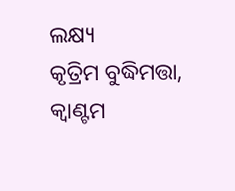ଲକ୍ଷ୍ୟ
କୃତ୍ରିମ ବୁଦ୍ଧିମତ୍ତା, କ୍ୱାଣ୍ଟମ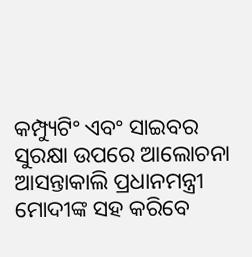କମ୍ପ୍ୟୁଟିଂ ଏବଂ ସାଇବର ସୁରକ୍ଷା ଉପରେ ଆଲୋଚନା
ଆସନ୍ତାକାଲି ପ୍ରଧାନମନ୍ତ୍ରୀ ମୋଦୀଙ୍କ ସହ କରିବେ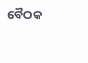ବୈଠକ